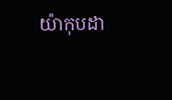យ៉ាកុបដា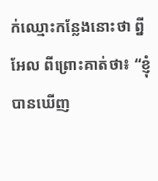ក់ឈ្មោះកន្លែងនោះថា ព្នីអែល ពីព្រោះគាត់ថា៖ “ខ្ញុំបានឃើញ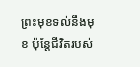ព្រះមុខទល់នឹងមុខ ប៉ុន្តែជីវិតរបស់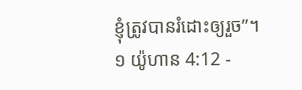ខ្ញុំត្រូវបានរំដោះឲ្យរួច”។
១ យ៉ូហាន 4:12 -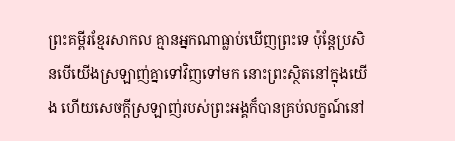ព្រះគម្ពីរខ្មែរសាកល គ្មានអ្នកណាធ្លាប់ឃើញព្រះទេ ប៉ុន្តែប្រសិនបើយើងស្រឡាញ់គ្នាទៅវិញទៅមក នោះព្រះស្ថិតនៅក្នុងយើង ហើយសេចក្ដីស្រឡាញ់របស់ព្រះអង្គក៏បានគ្រប់លក្ខណ៍នៅ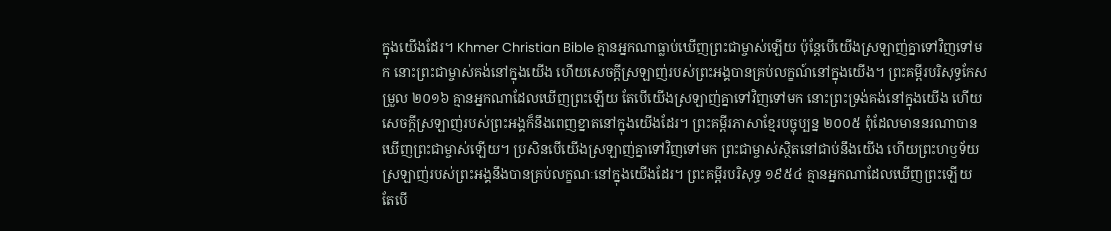ក្នុងយើងដែរ។ Khmer Christian Bible គ្មានអ្នកណាធ្លាប់ឃើញព្រះជាម្ចាស់ឡើយ ប៉ុន្ដែបើយើងស្រឡាញ់គ្នាទៅវិញទៅមក នោះព្រះជាម្ចាស់គង់នៅក្នុងយើង ហើយសេចក្ដីស្រឡាញ់របស់ព្រះអង្គបានគ្រប់លក្ខណ៍នៅក្នុងយើង។ ព្រះគម្ពីរបរិសុទ្ធកែសម្រួល ២០១៦ គ្មានអ្នកណាដែលឃើញព្រះឡើយ តែបើយើងស្រឡាញ់គ្នាទៅវិញទៅមក នោះព្រះទ្រង់គង់នៅក្នុងយើង ហើយសេចក្ដីស្រឡាញ់របស់ព្រះអង្គក៏នឹងពេញខ្នាតនៅក្នុងយើងដែរ។ ព្រះគម្ពីរភាសាខ្មែរបច្ចុប្បន្ន ២០០៥ ពុំដែលមាននរណាបានឃើញព្រះជាម្ចាស់ឡើយ។ ប្រសិនបើយើងស្រឡាញ់គ្នាទៅវិញទៅមក ព្រះជាម្ចាស់ស្ថិតនៅជាប់នឹងយើង ហើយព្រះហឫទ័យស្រឡាញ់របស់ព្រះអង្គនឹងបានគ្រប់លក្ខណៈនៅក្នុងយើងដែរ។ ព្រះគម្ពីរបរិសុទ្ធ ១៩៥៤ គ្មានអ្នកណាដែលឃើញព្រះឡើយ តែបើ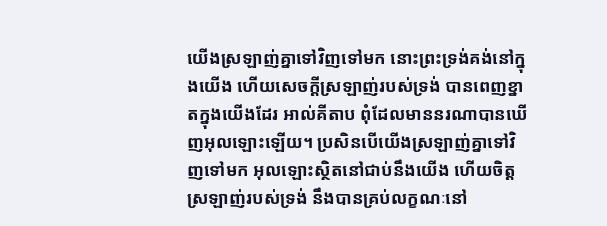យើងស្រឡាញ់គ្នាទៅវិញទៅមក នោះព្រះទ្រង់គង់នៅក្នុងយើង ហើយសេចក្ដីស្រឡាញ់របស់ទ្រង់ បានពេញខ្នាតក្នុងយើងដែរ អាល់គីតាប ពុំដែលមាននរណាបានឃើញអុលឡោះឡើយ។ ប្រសិនបើយើងស្រឡាញ់គ្នាទៅវិញទៅមក អុលឡោះស្ថិតនៅជាប់នឹងយើង ហើយចិត្តស្រឡាញ់របស់ទ្រង់ នឹងបានគ្រប់លក្ខណៈនៅ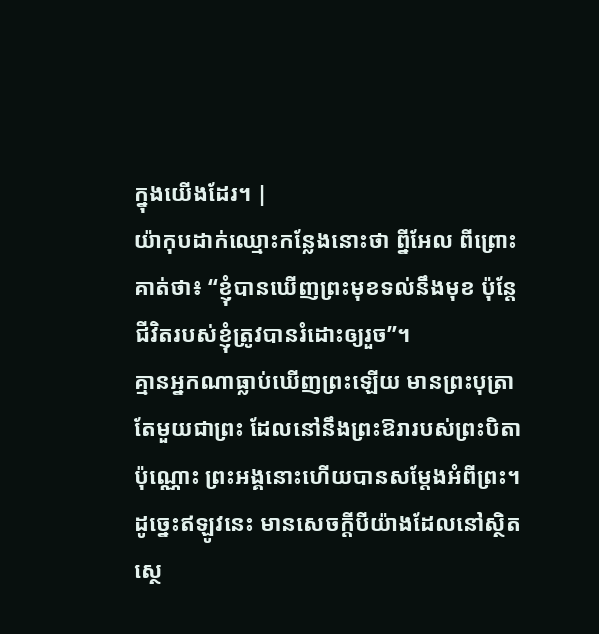ក្នុងយើងដែរ។ |
យ៉ាកុបដាក់ឈ្មោះកន្លែងនោះថា ព្នីអែល ពីព្រោះគាត់ថា៖ “ខ្ញុំបានឃើញព្រះមុខទល់នឹងមុខ ប៉ុន្តែជីវិតរបស់ខ្ញុំត្រូវបានរំដោះឲ្យរួច”។
គ្មានអ្នកណាធ្លាប់ឃើញព្រះឡើយ មានព្រះបុត្រាតែមួយជាព្រះ ដែលនៅនឹងព្រះឱរារបស់ព្រះបិតាប៉ុណ្ណោះ ព្រះអង្គនោះហើយបានសម្ដែងអំពីព្រះ។
ដូច្នេះឥឡូវនេះ មានសេចក្ដីបីយ៉ាងដែលនៅស្ថិតស្ថេ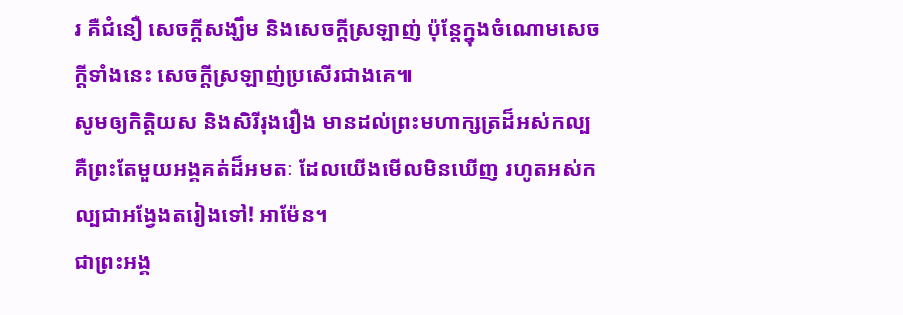រ គឺជំនឿ សេចក្ដីសង្ឃឹម និងសេចក្ដីស្រឡាញ់ ប៉ុន្តែក្នុងចំណោមសេចក្ដីទាំងនេះ សេចក្ដីស្រឡាញ់ប្រសើរជាងគេ៕
សូមឲ្យកិត្តិយស និងសិរីរុងរឿង មានដល់ព្រះមហាក្សត្រដ៏អស់កល្ប គឺព្រះតែមួយអង្គគត់ដ៏អមតៈ ដែលយើងមើលមិនឃើញ រហូតអស់កល្បជាអង្វែងតរៀងទៅ! អាម៉ែន។
ជាព្រះអង្គ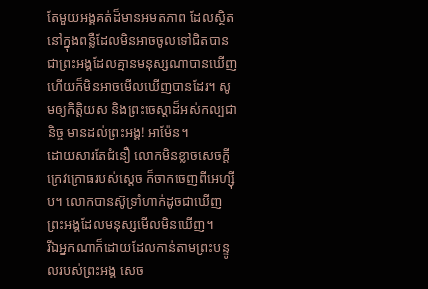តែមួយអង្គគត់ដ៏មានអមតភាព ដែលស្ថិតនៅក្នុងពន្លឺដែលមិនអាចចូលទៅជិតបាន ជាព្រះអង្គដែលគ្មានមនុស្សណាបានឃើញ ហើយក៏មិនអាចមើលឃើញបានដែរ។ សូមឲ្យកិត្តិយស និងព្រះចេស្ដាដ៏អស់កល្បជានិច្ច មានដល់ព្រះអង្គ! អាម៉ែន។
ដោយសារតែជំនឿ លោកមិនខ្លាចសេចក្ដីក្រេវក្រោធរបស់ស្ដេច ក៏ចាកចេញពីអេហ្ស៊ីប។ លោកបានស៊ូទ្រាំហាក់ដូចជាឃើញព្រះអង្គដែលមនុស្សមើលមិនឃើញ។
រីឯអ្នកណាក៏ដោយដែលកាន់តាមព្រះបន្ទូលរបស់ព្រះអង្គ សេច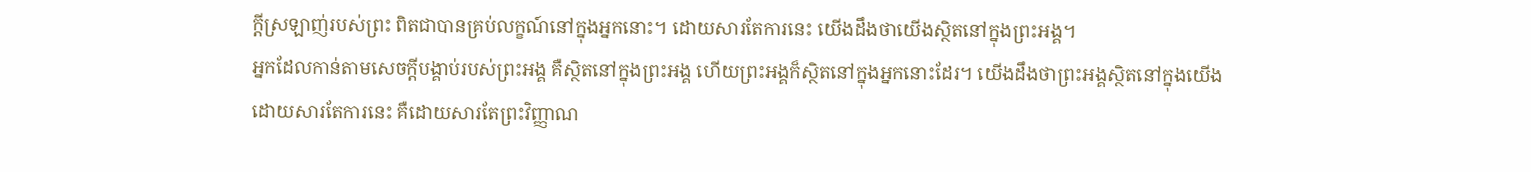ក្ដីស្រឡាញ់របស់ព្រះ ពិតជាបានគ្រប់លក្ខណ៍នៅក្នុងអ្នកនោះ។ ដោយសារតែការនេះ យើងដឹងថាយើងស្ថិតនៅក្នុងព្រះអង្គ។
អ្នកដែលកាន់តាមសេចក្ដីបង្គាប់របស់ព្រះអង្គ គឺស្ថិតនៅក្នុងព្រះអង្គ ហើយព្រះអង្គក៏ស្ថិតនៅក្នុងអ្នកនោះដែរ។ យើងដឹងថាព្រះអង្គស្ថិតនៅក្នុងយើងដោយសារតែការនេះ គឺដោយសារតែព្រះវិញ្ញាណ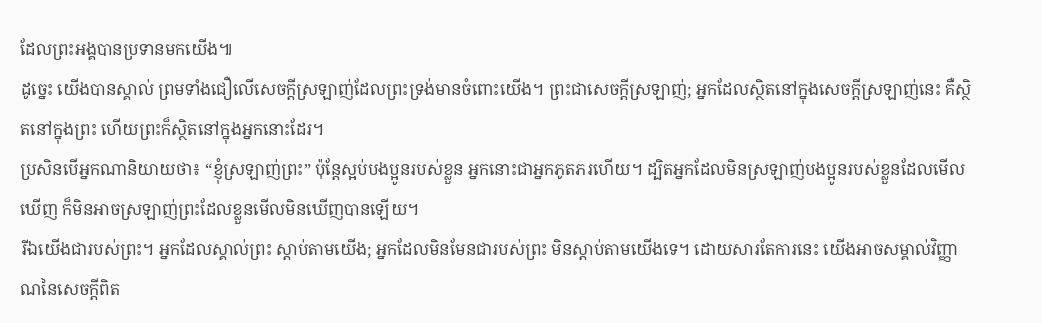ដែលព្រះអង្គបានប្រទានមកយើង៕
ដូច្នេះ យើងបានស្គាល់ ព្រមទាំងជឿលើសេចក្ដីស្រឡាញ់ដែលព្រះទ្រង់មានចំពោះយើង។ ព្រះជាសេចក្ដីស្រឡាញ់; អ្នកដែលស្ថិតនៅក្នុងសេចក្ដីស្រឡាញ់នេះ គឺស្ថិតនៅក្នុងព្រះ ហើយព្រះក៏ស្ថិតនៅក្នុងអ្នកនោះដែរ។
ប្រសិនបើអ្នកណានិយាយថា៖ “ខ្ញុំស្រឡាញ់ព្រះ” ប៉ុន្តែស្អប់បងប្អូនរបស់ខ្លួន អ្នកនោះជាអ្នកភូតភរហើយ។ ដ្បិតអ្នកដែលមិនស្រឡាញ់បងប្អូនរបស់ខ្លួនដែលមើលឃើញ ក៏មិនអាចស្រឡាញ់ព្រះដែលខ្លួនមើលមិនឃើញបានឡើយ។
រីឯយើងជារបស់ព្រះ។ អ្នកដែលស្គាល់ព្រះ ស្ដាប់តាមយើង; អ្នកដែលមិនមែនជារបស់ព្រះ មិនស្ដាប់តាមយើងទេ។ ដោយសារតែការនេះ យើងអាចសម្គាល់វិញ្ញាណនៃសេចក្ដីពិត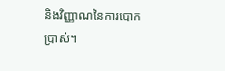និងវិញ្ញាណនៃការបោកប្រាស់។